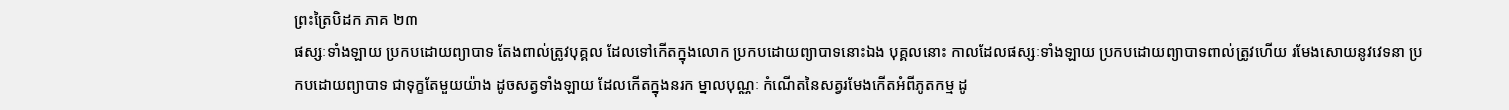ព្រះត្រៃបិដក ភាគ ២៣
ផស្សៈទាំងឡាយ ប្រកបដោយព្យាបាទ តែងពាល់ត្រូវបុគ្គល ដែលទៅកើតក្នុងលោក ប្រកបដោយព្យាបាទនោះឯង បុគ្គលនោះ កាលដែលផស្សៈទាំងឡាយ ប្រកបដោយព្យាបាទពាល់ត្រូវហើយ រមែងសោយនូវវេទនា ប្រកបដោយព្យាបាទ ជាទុក្ខតែមួយយ៉ាង ដូចសត្វទាំងឡាយ ដែលកើតក្នុងនរក ម្នាលបុណ្ណៈ កំណើតនៃសត្វរមែងកើតអំពីភូតកម្ម ដូ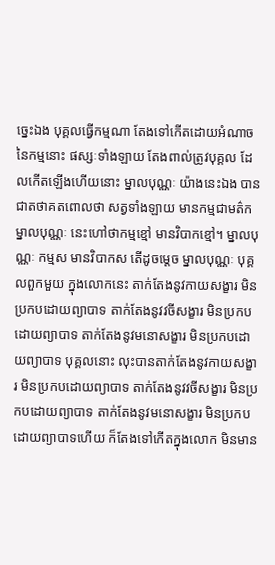ច្នេះឯង បុគ្គលធ្វើកម្មណា តែងទៅកើតដោយអំណាចនៃកម្មនោះ ផស្សៈទាំងឡាយ តែងពាល់ត្រូវបុគ្គល ដែលកើតឡើងហើយនោះ ម្នាលបុណ្ណៈ យ៉ាងនេះឯង បានជាតថាគតពោលថា សត្វទាំងឡាយ មានកម្មជាមត៌ក ម្នាលបុណ្ណៈ នេះហៅថាកម្មខ្មៅ មានវិបាកខ្មៅ។ ម្នាលបុណ្ណៈ កម្មស មានវិបាកស តើដូចម្តេច ម្នាលបុណ្ណៈ បុគ្គលពួកមួយ ក្នុងលោកនេះ តាក់តែងនូវកាយសង្ខារ មិនប្រកបដោយព្យាបាទ តាក់តែងនូវវចីសង្ខារ មិនប្រកបដោយព្យាបាទ តាក់តែងនូវមនោសង្ខារ មិនប្រកបដោយព្យាបាទ បុគ្គលនោះ លុះបានតាក់តែងនូវកាយសង្ខារ មិនប្រកបដោយព្យាបាទ តាក់តែងនូវវចីសង្ខារ មិនប្រកបដោយព្យាបាទ តាក់តែងនូវមនោសង្ខារ មិនប្រកបដោយព្យាបាទហើយ ក៏តែងទៅកើតក្នុងលោក មិនមាន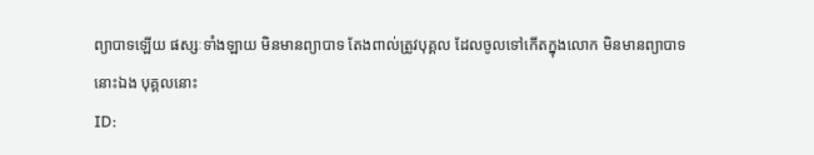ព្យាបាទឡើយ ផស្សៈទាំងឡាយ មិនមានព្យាបាទ តែងពាល់ត្រូវបុគ្គល ដែលចូលទៅកើតក្នុងលោក មិនមានព្យាបាទនោះឯង បុគ្គលនោះ
ID: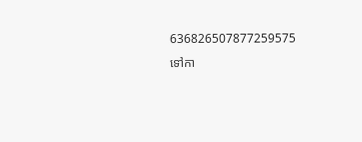636826507877259575
ទៅកា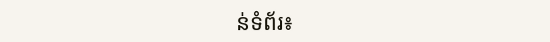ន់ទំព័រ៖